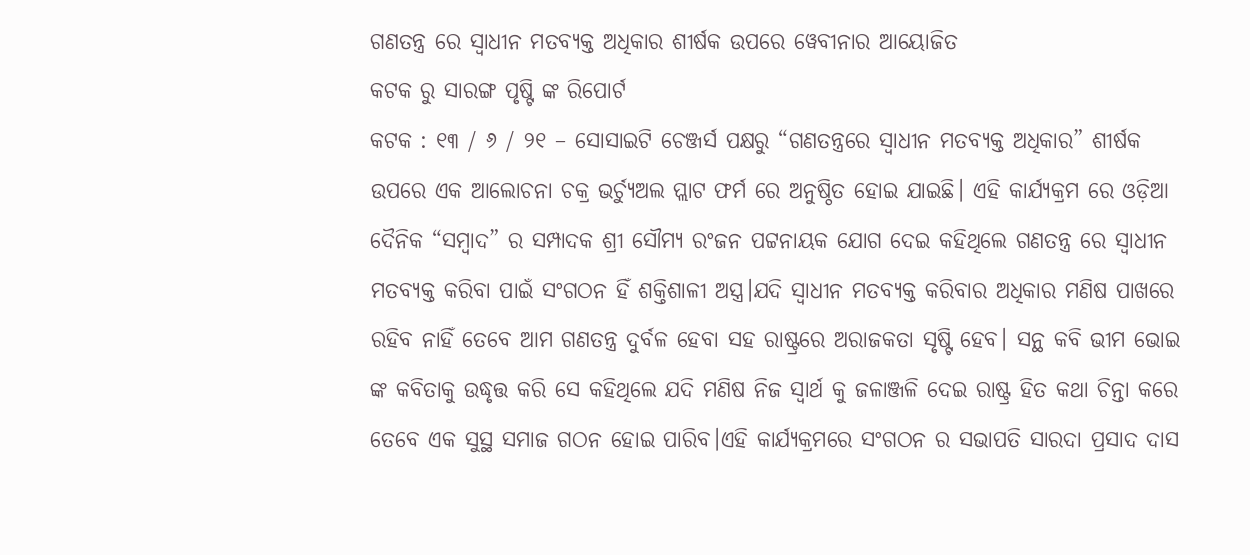ଗଣତନ୍ତ୍ର ରେ ସ୍ଵାଧୀନ ମତବ୍ୟକ୍ତ ଅଧିକାର ଶୀର୍ଷକ ଉପରେ ୱେବୀନାର ଆୟୋଜିତ
କଟକ ରୁ ସାରଙ୍ଗ ପୃଷ୍ଟି ଙ୍କ ରିପୋର୍ଟ
କଟକ : ୧୩ / ୬ / ୨୧ – ସୋସାଇଟି ଚେଞ୍ଜର୍ସ ପକ୍ଷରୁ “ଗଣତନ୍ତ୍ରରେ ସ୍ବାଧୀନ ମତବ୍ୟକ୍ତ ଅଧିକାର” ଶୀର୍ଷକ ଉପରେ ଏକ ଆଲୋଚନା ଚକ୍ର ଭର୍ଚ୍ୟୁଅଲ ପ୍ଲାଟ ଫର୍ମ ରେ ଅନୁଷ୍ଠିତ ହୋଇ ଯାଇଛି। ଏହି କାର୍ଯ୍ୟକ୍ରମ ରେ ଓଡ଼ିଆ ଦୈନିକ “ସମ୍ବାଦ” ର ସମ୍ପାଦକ ଶ୍ରୀ ସୌମ୍ୟ ରଂଜନ ପଟ୍ଟନାୟକ ଯୋଗ ଦେଇ କହିଥିଲେ ଗଣତନ୍ତ୍ର ରେ ସ୍ଵାଧୀନ ମତବ୍ୟକ୍ତ କରିବା ପାଇଁ ସଂଗଠନ ହିଁ ଶକ୍ତିଶାଳୀ ଅସ୍ତ୍ର।ଯଦି ସ୍ଵାଧୀନ ମତବ୍ୟକ୍ତ କରିବାର ଅଧିକାର ମଣିଷ ପାଖରେ ରହିବ ନାହିଁ ତେବେ ଆମ ଗଣତନ୍ତ୍ର ଦୁର୍ବଳ ହେବା ସହ ରାଷ୍ଟ୍ରରେ ଅରାଜକତା ସୃଷ୍ଟି ହେବ। ସନ୍ଥ କବି ଭୀମ ଭୋଇ ଙ୍କ କବିତାକୁ ଉଦ୍ଧୃତ୍ତ କରି ସେ କହିଥିଲେ ଯଦି ମଣିଷ ନିଜ ସ୍ବାର୍ଥ କୁ ଜଳାଞ୍ଜଳି ଦେଇ ରାଷ୍ଟ୍ର ହିତ କଥା ଚିନ୍ତା କରେ ତେବେ ଏକ ସୁସ୍ଥ ସମାଜ ଗଠନ ହୋଇ ପାରିବ।ଏହି କାର୍ଯ୍ୟକ୍ରମରେ ସଂଗଠନ ର ସଭାପତି ସାରଦା ପ୍ରସାଦ ଦାସ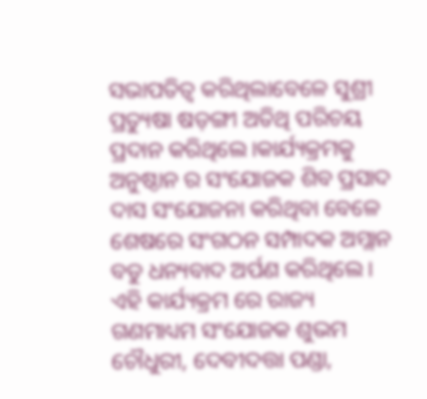ସଭାପତିତ୍ବ କରିଥିଲାବେଳେ ସୁଶ୍ରୀ ପ୍ରତ୍ୟୁଷା ଷଡ଼ଙ୍ଗୀ ଅତିଥି ପରିଚୟ ପ୍ରଦାନ କରିଥିଲେ।କାର୍ଯ୍ୟକ୍ରମକୁ ଅନୁଷ୍ଠାନ ର ସଂଯୋଜକ ଶିବ ପ୍ରସାଦ ଦାସ ସଂଯୋଜନା କରିଥିବା ବେଳେ ଶେଷରେ ସଂଗଠନ ସମ୍ପାଦକ ଅମ୍ଲାନ ବଡୁ ଧନ୍ୟବାଦ ଅର୍ପଣ କରିଥିଲେ। ଏହି କାର୍ଯ୍ୟକ୍ରମ ରେ ରାଜ୍ୟ ଗଣମାଧ୍ୟମ ସଂଯୋଜକ ଶୁଭମ ଚୌଧୁରୀ, ଦେବୀଦତ୍ତା ପଣ୍ଡା,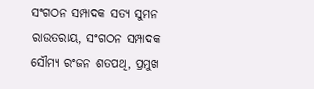ସଂଗଠନ ସମ୍ପାଦକ ସତ୍ୟ ସୁମନ ରାଉତରାୟ, ସଂଗଠନ ସମ୍ପାଦକ ସୌମ୍ୟ ରଂଜନ ଶତପଥି, ପ୍ରମୁଖ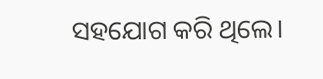ସହଯୋଗ କରି ଥିଲେ।